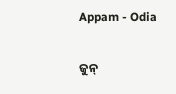Appam - Odia

ଜୁନ୍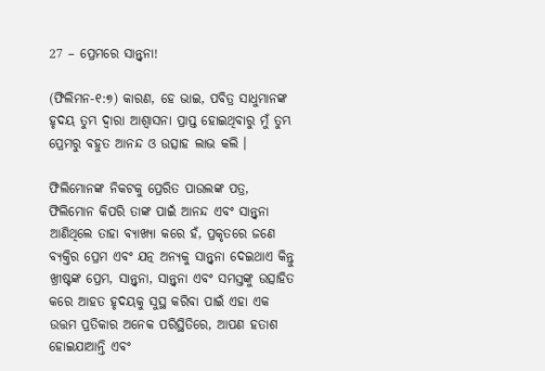27 – ପ୍ରେମରେ ସାନ୍ତ୍ୱନା!

(ଫିଲିମନ-୧:୭) କାରଣ, ହେ ଭାଇ, ପବିତ୍ର ସାଧୁମାନଙ୍କ ହୃଦୟ ତୁମ୍ଭ ଦ୍ୱାରା ଆଶ୍ୱାସନା ପ୍ରାପ୍ତ ହୋଇଥିବାରୁ ମୁଁ ତୁମ୍ଭ ପ୍ରେମରୁ ବହୁତ ଆନନ୍ଦ ଓ ଉତ୍ସାହ ଲାଭ କଲି ।

ଫିଲିମୋନଙ୍କ ନିକଟକୁ ପ୍ରେରିତ ପାଉଲଙ୍କ ପତ୍ର, ଫିଲିମୋନ କିପରି ତାଙ୍କ ପାଇଁ ଆନନ୍ଦ ଏବଂ ସାନ୍ତ୍ୱନା ଆଣିଥିଲେ ତାହା ବ୍ୟାଖ୍ୟା କରେ ହଁ, ପ୍ରକୃତରେ ଜଣେ ବ୍ୟକ୍ତିର ପ୍ରେମ ଏବଂ ଯତ୍ନ ଅନ୍ୟକୁ ସାନ୍ତ୍ୱନା ଦେଇଥାଏ କିନ୍ତୁ ଖ୍ରୀଷ୍ଟଙ୍କ ପ୍ରେମ, ସାନ୍ତ୍ୱନା, ସାନ୍ତ୍ୱନା ଏବଂ ସମସ୍ତଙ୍କୁ ଉତ୍ସାହିତ କରେ ଆହତ ହୃଦୟକୁ ସୁସ୍ଥ କରିବା ପାଇଁ ଏହା ଏକ ଉତ୍ତମ ପ୍ରତିକାର ଅନେକ ପରିସ୍ଥିତିରେ, ଆପଣ ହତାଶ ହୋଇଯାଆନ୍ତି ଏବଂ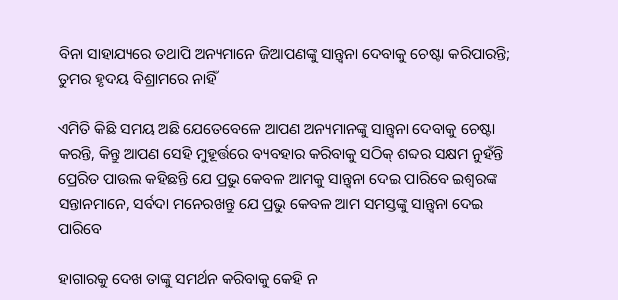ବିନା ସାହାଯ୍ୟରେ ତଥାପି ଅନ୍ୟମାନେ ଜିଆପଣଙ୍କୁ ସାନ୍ତ୍ୱନା ଦେବାକୁ ଚେଷ୍ଟା କରିପାରନ୍ତି; ତୁମର ହୃଦୟ ବିଶ୍ରାମରେ ନାହିଁ

ଏମିତି କିଛି ସମୟ ଅଛି ଯେତେବେଳେ ଆପଣ ଅନ୍ୟମାନଙ୍କୁ ସାନ୍ତ୍ୱନା ଦେବାକୁ ଚେଷ୍ଟା କରନ୍ତି, କିନ୍ତୁ ଆପଣ ସେହି ମୁହୂର୍ତ୍ତରେ ବ୍ୟବହାର କରିବାକୁ ସଠିକ୍ ଶବ୍ଦର ସକ୍ଷମ ନୁହଁନ୍ତି ପ୍ରେରିତ ପାଉଲ କହିଛନ୍ତି ଯେ ପ୍ରଭୁ କେବଳ ଆମକୁ ସାନ୍ତ୍ୱନା ଦେଇ ପାରିବେ ଇଶ୍ବରଙ୍କ ସନ୍ତାନମାନେ, ସର୍ବଦା ମନେରଖନ୍ତୁ ଯେ ପ୍ରଭୁ କେବଳ ଆମ ସମସ୍ତଙ୍କୁ ସାନ୍ତ୍ୱନା ଦେଇ ପାରିବେ

ହାଗାରକୁ ଦେଖ ତାଙ୍କୁ ସମର୍ଥନ କରିବାକୁ କେହି ନ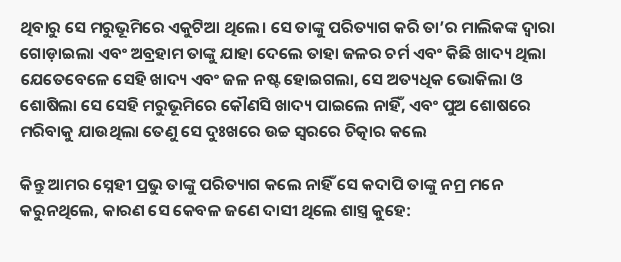ଥିବାରୁ ସେ ମରୁଭୂମିରେ ଏକୁଟିଆ ଥିଲେ। ସେ ତାଙ୍କୁ ପରିତ୍ୟାଗ କରି ତା’ର ମାଲିକଙ୍କ ଦ୍ୱାରା ଗୋଡ଼ାଇଲା ଏବଂ ଅବ୍ରହାମ ତାଙ୍କୁ ଯାହା ଦେଲେ ତାହା ଜଳର ଚର୍ମ ଏବଂ କିଛି ଖାଦ୍ୟ ଥିଲା ଯେତେବେଳେ ସେହି ଖାଦ୍ୟ ଏବଂ ଜଳ ନଷ୍ଟ ହୋଇଗଲା, ସେ ଅତ୍ୟଧିକ ଭୋକିଲା ଓ ଶୋଷିଲା ସେ ସେହି ମରୁଭୂମିରେ କୌଣସି ଖାଦ୍ୟ ପାଇଲେ ନାହିଁ, ଏବଂ ପୁଅ ଶୋଷରେ ମରିବାକୁ ଯାଉଥିଲା ତେଣୁ ସେ ଦୁଃଖରେ ଉଚ୍ଚ ସ୍ୱରରେ ଚିତ୍କାର କଲେ

କିନ୍ତୁ ଆମର ସ୍ନେହୀ ପ୍ରଭୁ ତାଙ୍କୁ ପରିତ୍ୟାଗ କଲେ ନାହିଁ ସେ କଦାପି ତାଙ୍କୁ ନମ୍ର ମନେ କରୁନଥିଲେ, କାରଣ ସେ କେବଳ ଜଣେ ଦାସୀ ଥିଲେ ଶାସ୍ତ୍ର କୁହେ: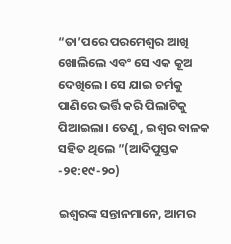“ତା’ପରେ ପରମେଶ୍ୱର ଆଖି ଖୋଲିଲେ ଏବଂ ସେ ଏକ କୂଅ ଦେଖିଲେ। ସେ ଯାଇ ଚର୍ମକୁ ପାଣିରେ ଭର୍ତ୍ତି କରି ପିଲାଟିକୁ ପିଆଇଲା। ତେଣୁ, ଇଶ୍ବର ବାଳକ ସହିତ ଥିଲେ ”(ଆଦିପୁସ୍ତକ -୨୧:୧୯-୨୦)

ଇଶ୍ବରଙ୍କ ସନ୍ତାନମାନେ, ଆମର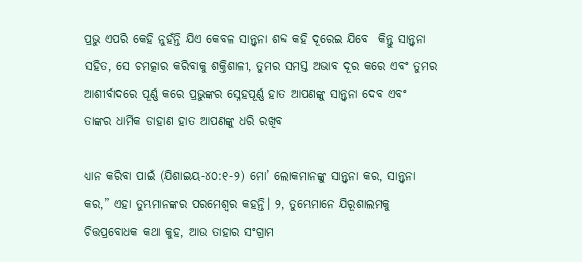ପ୍ରଭୁ ଏପରି କେହି ନୁହଁନ୍ତି ଯିଏ କେବଳ ସାନ୍ତ୍ୱନା ଶବ୍ଦ କହି ଦୂରେଇ ଯିବେ  କିନ୍ତୁ ସାନ୍ତ୍ୱନା ସହିତ, ସେ ଚମତ୍କାର କରିବାକୁ ଶକ୍ତିଶାଳୀ, ତୁମର ସମସ୍ତ ଅଭାବ ଦୂର କରେ ଏବଂ ତୁମର ଆଶୀର୍ବାଦରେ ପୂର୍ଣ୍ଣ କରେ ପ୍ରଭୁଙ୍କର ସ୍ନେହପୂର୍ଣ୍ଣ ହାତ ଆପଣଙ୍କୁ ସାନ୍ତ୍ୱନା ଦେବ ଏବଂ ତାଙ୍କର ଧାର୍ମିକ ଡାହାଣ ହାତ ଆପଣଙ୍କୁ ଧରି ରଖିବ

ଧ୍ୟାନ କରିବା ପାଇଁ (ଯିଶାଇୟ-୪୦:୧-୨) ମୋ’ ଲୋକମାନଙ୍କୁ ସାନ୍ତ୍ୱନା କର, ସାନ୍ତ୍ୱନା କର,” ଏହା ତୁମ୍ଭମାନଙ୍କର ପରମେଶ୍ୱର କହନ୍ତି। ୨, ତୁମ୍ଭେମାନେ ଯିରୂଶାଲମକୁ ଚିତ୍ତପ୍ରବୋଧକ କଥା କୁହ, ଆଉ ତାହାର ସଂଗ୍ରାମ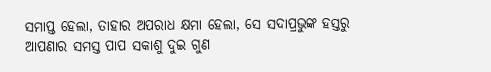ସମାପ୍ତ ହେଲା, ତାହାର ଅପରାଧ କ୍ଷମା ହେଲା, ସେ ସଦାପ୍ରଭୁଙ୍କ ହସ୍ତରୁ ଆପଣାର ସମସ୍ତ ପାପ ସକାଶୁ ଦୁଇ ଗୁଣ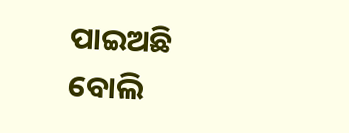ପାଇଅଛି ବୋଲି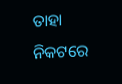ତାହା ନିକଟରେ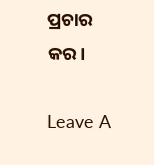ପ୍ରଚାର କର।

Leave A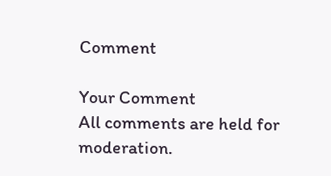Comment

Your Comment
All comments are held for moderation.